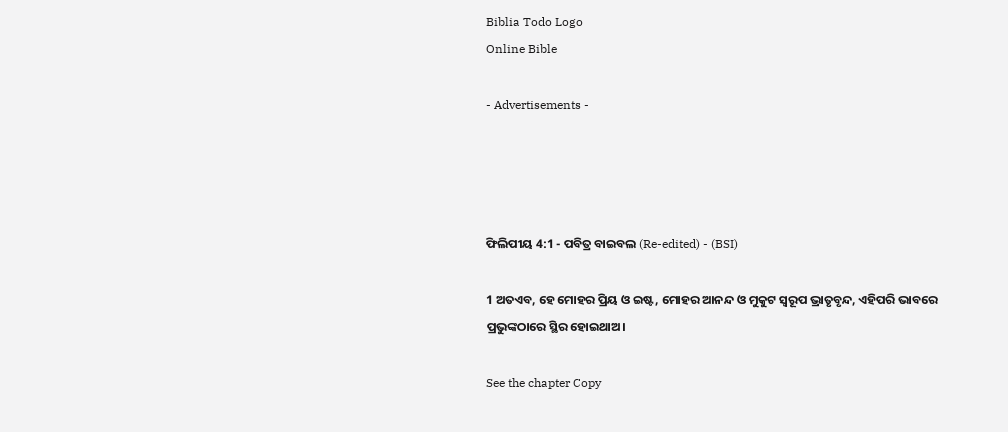Biblia Todo Logo
Online Bible

- Advertisements -




ଫିଲିପୀୟ 4:1 - ପବିତ୍ର ବାଇବଲ (Re-edited) - (BSI)

1 ଅତଏବ, ହେ ମୋହର ପ୍ରିୟ ଓ ଇଷ୍ଟ, ମୋହର ଆନନ୍ଦ ଓ ମୁକୁଟ ସ୍ଵରୂପ ଭ୍ରାତୃବୃନ୍ଦ, ଏହିପରି ଭାବରେ ପ୍ରଭୁଙ୍କଠାରେ ସ୍ଥିର ହୋଇଥାଅ।

See the chapter Copy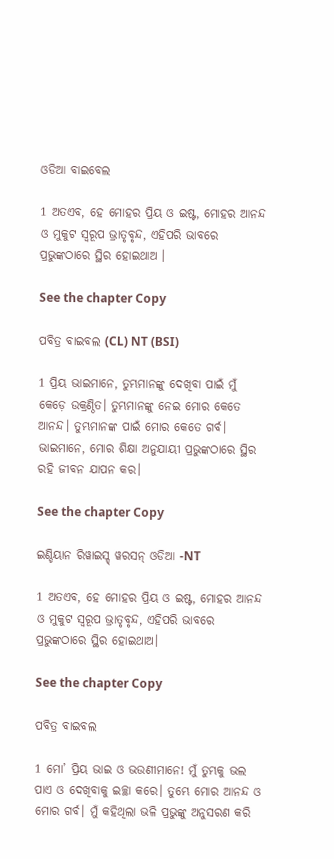ଓଡିଆ ବାଇବେଲ

1 ଅତଏବ, ହେ ମୋହର ପ୍ରିୟ ଓ ଇଷ୍ଟ, ମୋହର ଆନନ୍ଦ ଓ ମୁକୁଟ ସ୍ୱରୂପ ଭ୍ରାତୃବୃନ୍ଦ, ଏହିପରି ଭାବରେ ପ୍ରଭୁଙ୍କଠାରେ ସ୍ଥିର ହୋଇଥାଅ ।

See the chapter Copy

ପବିତ୍ର ବାଇବଲ (CL) NT (BSI)

1 ପ୍ରିୟ ଭାଇମାନେ, ତୁମ୍ଭମାନଙ୍କୁ ଦେଖିବା ପାଇଁ ମୁଁ କେଡ଼େ ଉକ୍ରଣ୍ଠିତ। ତୁମ୍ଭମାନଙ୍କୁ ନେଇ ମୋର କେତେ ଆନନ୍ଦ। ତୁମ୍ଭମାନଙ୍କ ପାଇଁ ମୋର କେତେ ଗର୍ବ। ଭାଇମାନେ, ମୋର ଶିକ୍ଷା ଅନୁଯାୟୀ ପ୍ରଭୁଙ୍କଠାରେ ସ୍ଥିର ରହି ଜୀବନ ଯାପନ କର।

See the chapter Copy

ଇଣ୍ଡିୟାନ ରିୱାଇସ୍ଡ୍ ୱରସନ୍ ଓଡିଆ -NT

1 ଅତଏବ, ହେ ମୋହର ପ୍ରିୟ ଓ ଇଷ୍ଟ, ମୋହର ଆନନ୍ଦ ଓ ମୁକୁଟ ସ୍ୱରୂପ ଭ୍ରାତୃବୃନ୍ଦ, ଏହିପରି ଭାବରେ ପ୍ରଭୁଙ୍କଠାରେ ସ୍ଥିର ହୋଇଥାଅ।

See the chapter Copy

ପବିତ୍ର ବାଇବଲ

1 ମୋ’ ପ୍ରିୟ ଭାଇ ଓ ଭଉଣୀମାନେ! ମୁଁ ତୁମ୍ଭକୁ ଭଲ ପାଏ ଓ ଦେଖିବାକୁ ଇଚ୍ଛା କରେ। ତୁମ୍ଭେ ମୋର ଆନନ୍ଦ ଓ ମୋର ଗର୍ବ। ମୁଁ କହିଥିଲା ଭଳି ପ୍ରଭୁଙ୍କୁ ଅନୁସରଣ କରି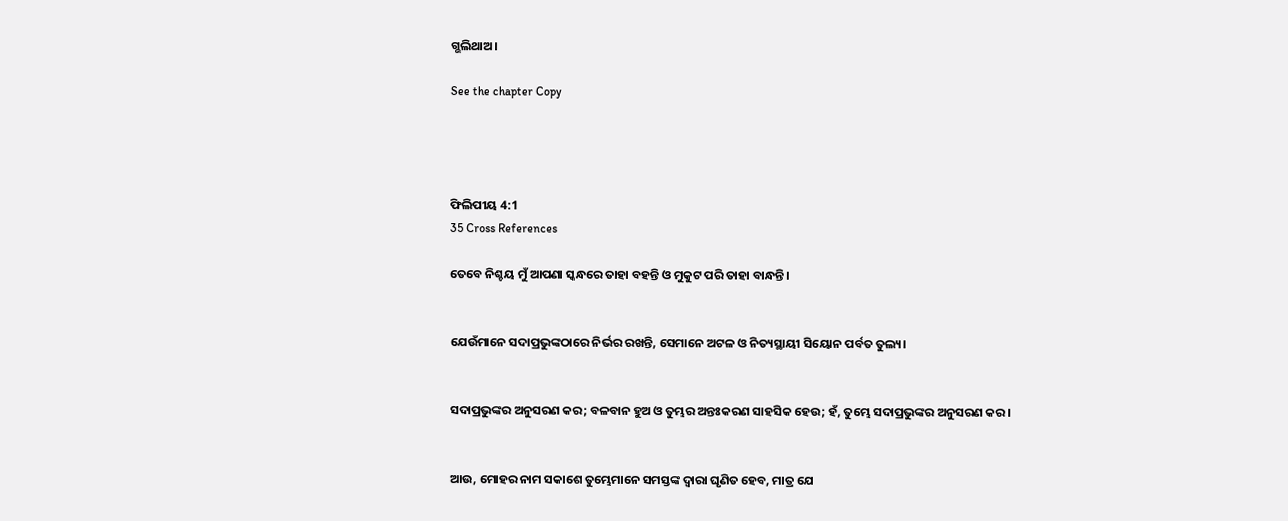ଗ୍ଭଲିଥାଅ।

See the chapter Copy




ଫିଲିପୀୟ 4:1
35 Cross References

ତେବେ ନିଶ୍ଚୟ ମୁଁ ଆପଣା ସ୍କନ୍ଧରେ ତାହା ବହନ୍ତି ଓ ମୁକୁଟ ପରି ତାହା ବାନ୍ଧନ୍ତି।


ଯେଉଁମାନେ ସଦାପ୍ରଭୁଙ୍କଠାରେ ନିର୍ଭର ରଖନ୍ତି, ସେମାନେ ଅଟଳ ଓ ନିତ୍ୟସ୍ଥାୟୀ ସିୟୋନ ପର୍ବତ ତୁଲ୍ୟ।


ସଦାପ୍ରଭୁଙ୍କର ଅନୁସରଣ କର; ବଳବାନ ହୁଅ ଓ ତୁମ୍ଭର ଅନ୍ତଃକରଣ ସାହସିକ ହେଉ; ହଁ, ତୁମ୍ଭେ ସଦାପ୍ରଭୁଙ୍କର ଅନୁସରଣ କର।


ଆଉ, ମୋହର ନାମ ସକାଶେ ତୁମ୍ଭେମାନେ ସମସ୍ତଙ୍କ ଦ୍ଵାରା ଘୃଣିତ ହେବ, ମାତ୍ର ଯେ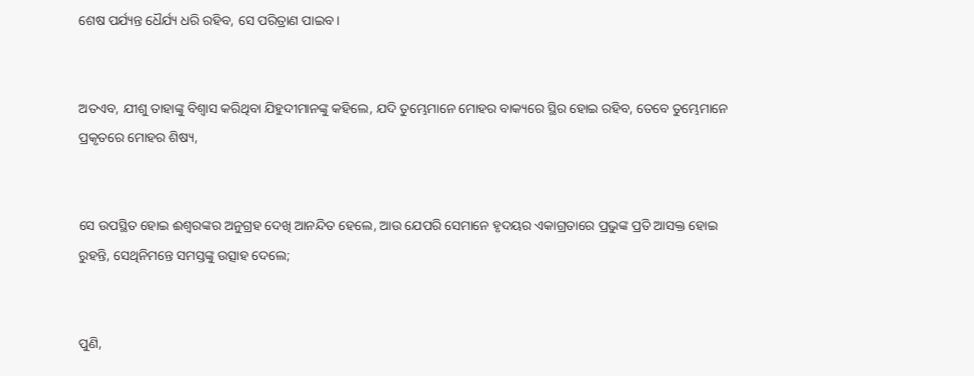ଶେଷ ପର୍ଯ୍ୟନ୍ତ ଧୈର୍ଯ୍ୟ ଧରି ରହିବ, ସେ ପରିତ୍ରାଣ ପାଇବ।


ଅତଏବ, ଯୀଶୁ ତାହାଙ୍କୁ ବିଶ୍ଵାସ କରିଥିବା ଯିହୁଦୀମାନଙ୍କୁ କହିଲେ, ଯଦି ତୁମ୍ଭେମାନେ ମୋହର ବାକ୍ୟରେ ସ୍ଥିର ହୋଇ ରହିବ, ତେବେ ତୁମ୍ଭେମାନେ ପ୍ରକୃତରେ ମୋହର ଶିଷ୍ୟ,


ସେ ଉପସ୍ଥିତ ହୋଇ ଈଶ୍ଵରଙ୍କର ଅନୁଗ୍ରହ ଦେଖି ଆନନ୍ଦିତ ହେଲେ, ଆଉ ଯେପରି ସେମାନେ ହୃଦୟର ଏକାଗ୍ରତାରେ ପ୍ରଭୁଙ୍କ ପ୍ରତି ଆସକ୍ତ ହୋଇ ରୁହନ୍ତି, ସେଥିନିମନ୍ତେ ସମସ୍ତଙ୍କୁ ଉତ୍ସାହ ଦେଲେ;


ପୁଣି,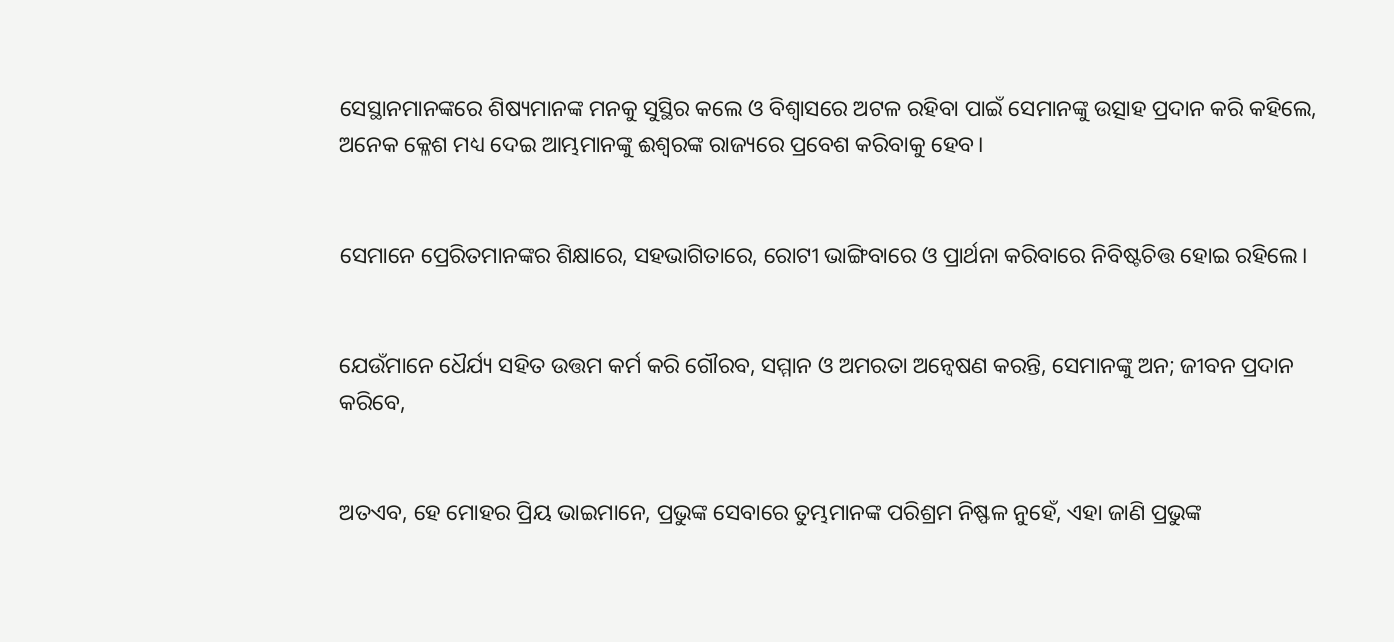ସେସ୍ଥାନମାନଙ୍କରେ ଶିଷ୍ୟମାନଙ୍କ ମନକୁ ସୁସ୍ଥିର କଲେ ଓ ବିଶ୍ଵାସରେ ଅଟଳ ରହିବା ପାଇଁ ସେମାନଙ୍କୁ ଉତ୍ସାହ ପ୍ରଦାନ କରି କହିଲେ, ଅନେକ କ୍ଳେଶ ମଧ୍ୟ ଦେଇ ଆମ୍ଭମାନଙ୍କୁ ଈଶ୍ଵରଙ୍କ ରାଜ୍ୟରେ ପ୍ରବେଶ କରିବାକୁ ହେବ।


ସେମାନେ ପ୍ରେରିତମାନଙ୍କର ଶିକ୍ଷାରେ, ସହଭାଗିତାରେ, ରୋଟୀ ଭାଙ୍ଗିବାରେ ଓ ପ୍ରାର୍ଥନା କରିବାରେ ନିବିଷ୍ଟଚିତ୍ତ ହୋଇ ରହିଲେ।


ଯେଉଁମାନେ ଧୈର୍ଯ୍ୟ ସହିତ ଉତ୍ତମ କର୍ମ କରି ଗୌରବ, ସମ୍ମାନ ଓ ଅମରତା ଅନ୍ଵେଷଣ କରନ୍ତି, ସେମାନଙ୍କୁ ଅନ; ଜୀବନ ପ୍ରଦାନ କରିବେ,


ଅତଏବ, ହେ ମୋହର ପ୍ରିୟ ଭାଇମାନେ, ପ୍ରଭୁଙ୍କ ସେବାରେ ତୁମ୍ଭମାନଙ୍କ ପରିଶ୍ରମ ନିଷ୍ଫଳ ନୁହେଁ, ଏହା ଜାଣି ପ୍ରଭୁଙ୍କ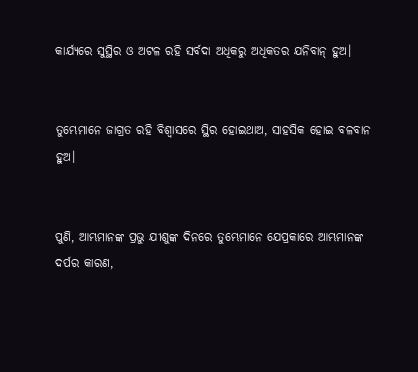କାର୍ଯ୍ୟରେ ସୁସ୍ଥିର ଓ ଅଟଳ ରହି ସର୍ବଦା ଅଧିକରୁ ଅଧିକତର ଯନିବାନ୍ ହୁଅ।


ତୁମ୍ଭେମାନେ ଜାଗ୍ରତ ରହି ବିଶ୍ଵାସରେ ସ୍ଥିର ହୋଇଥାଅ, ସାହସିକ ହୋଇ ବଳବାନ ହୁଅ।


ପୁଣି, ଆମ୍ଭମାନଙ୍କ ପ୍ରଭୁ ଯୀଶୁଙ୍କ ଦିନରେ ତୁମ୍ଭେମାନେ ଯେପ୍ରକାରେ ଆମ୍ଭମାନଙ୍କ ଦର୍ପର କାରଣ,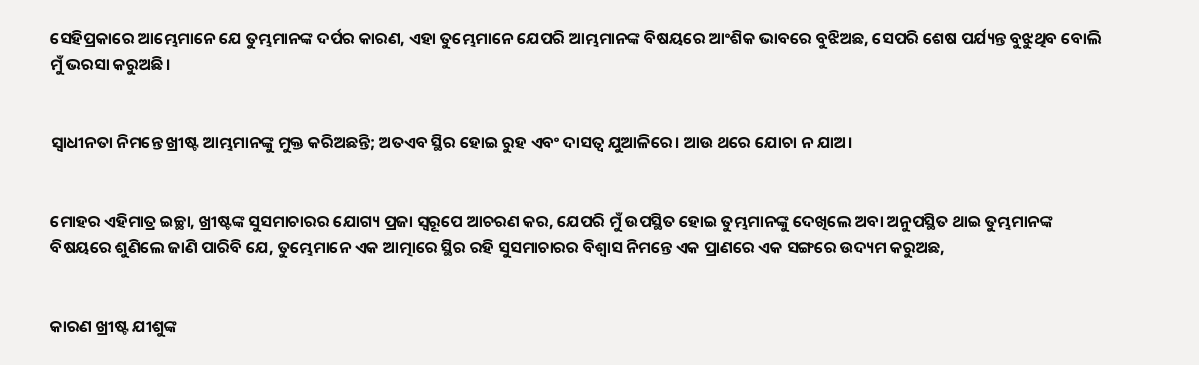ସେହିପ୍ରକାରେ ଆମ୍ଭେମାନେ ଯେ ତୁମ୍ଭମାନଙ୍କ ଦର୍ପର କାରଣ, ଏହା ତୁମ୍ଭେମାନେ ଯେପରି ଆମ୍ଭମାନଙ୍କ ବିଷୟରେ ଆଂଶିକ ଭାବରେ ବୁଝିଅଛ, ସେପରି ଶେଷ ପର୍ଯ୍ୟନ୍ତ ବୁଝୁଥିବ ବୋଲି ମୁଁ ଭରସା କରୁଅଛି।


ସ୍ଵାଧୀନତା ନିମନ୍ତେ ଖ୍ରୀଷ୍ଟ ଆମ୍ଭମାନଙ୍କୁ ମୁକ୍ତ କରିଅଛନ୍ତି; ଅତଏବ ସ୍ଥିର ହୋଇ ରୁହ ଏବଂ ଦାସତ୍ଵ ଯୁଆଳିରେ। ଆଉ ଥରେ ଯୋଚା ନ ଯାଅ।


ମୋହର ଏହିମାତ୍ର ଇଚ୍ଛା, ଖ୍ରୀଷ୍ଟଙ୍କ ସୁସମାଚାରର ଯୋଗ୍ୟ ପ୍ରଜା ସ୍ଵରୂପେ ଆଚରଣ କର, ଯେପରି ମୁଁ ଉପସ୍ଥିତ ହୋଇ ତୁମ୍ଭମାନଙ୍କୁ ଦେଖିଲେ ଅବା ଅନୁପସ୍ଥିତ ଥାଇ ତୁମ୍ଭମାନଙ୍କ ବିଷୟରେ ଶୁଣିଲେ ଜାଣି ପାରିବି ଯେ, ତୁମ୍ଭେମାନେ ଏକ ଆତ୍ମାରେ ସ୍ଥିର ରହି ସୁସମାଚାରର ବିଶ୍ଵାସ ନିମନ୍ତେ ଏକ ପ୍ରାଣରେ ଏକ ସଙ୍ଗରେ ଉଦ୍ୟମ କରୁଅଛ,


କାରଣ ଖ୍ରୀଷ୍ଟ ଯୀଶୁଙ୍କ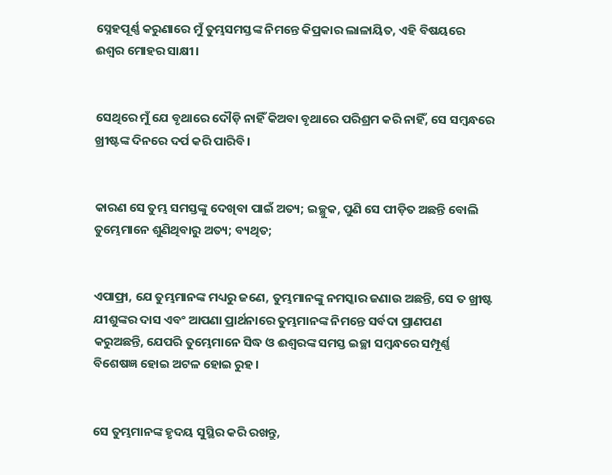ସ୍ନେହପୂର୍ଣ୍ଣ କରୁଣାରେ ମୁଁ ତୁମ୍ଭସମସ୍ତଙ୍କ ନିମନ୍ତେ କିପ୍ରକାର ଲାଳାୟିତ, ଏହି ବିଷୟରେ ଈଶ୍ଵର ମୋହର ସାକ୍ଷୀ।


ସେଥିରେ ମୁଁ ଯେ ବୃଥାରେ ଦୌଡ଼ି ନାହିଁ କିଅବା ବୃଥାରେ ପରିଶ୍ରମ କରି ନାହିଁ, ସେ ସମ୍ଵନ୍ଧରେ ଖ୍ରୀଷ୍ଟଙ୍କ ଦିନରେ ଦର୍ପ କରି ପାରିବି।


କାରଣ ସେ ତୁମ୍ଭ ସମସ୍ତଙ୍କୁ ଦେଖିବା ପାଇଁ ଅତ୍ୟ; ଇଚ୍ଛୁକ, ପୁଣି ସେ ପୀଡ଼ିତ ଅଛନ୍ତି ବୋଲି ତୁମ୍ଭେମାନେ ଶୁଣିଥିବାରୁ ଅତ୍ୟ; ବ୍ୟଥିତ;


ଏପାଫ୍ରା, ଯେ ତୁମ୍ଭମାନଙ୍କ ମଧ୍ୟରୁ ଜଣେ, ତୁମ୍ଭମାନଙ୍କୁ ନମସ୍କାର ଜଣାଉ ଅଛନ୍ତି, ସେ ତ ଖ୍ରୀଷ୍ଟ ଯୀଶୁଙ୍କର ଦାସ ଏବଂ ଆପଣା ପ୍ରାର୍ଥନାରେ ତୁମ୍ଭମାନଙ୍କ ନିମନ୍ତେ ସର୍ବଦା ପ୍ରାଣପଣ କରୁଅଛନ୍ତି, ଯେପରି ତୁମ୍ଭେମାନେ ସିଦ୍ଧ ଓ ଈଶ୍ଵରଙ୍କ ସମସ୍ତ ଇଚ୍ଛା ସମ୍ଵନ୍ଧରେ ସମ୍ପୂର୍ଣ୍ଣ ବିଶେଷଜ୍ଞ ହୋଇ ଅଟଳ ହୋଇ ରୁହ।


ସେ ତୁମ୍ଭମାନଙ୍କ ହୃଦୟ ସୁସ୍ଥିର କରି ରଖନ୍ତୁ,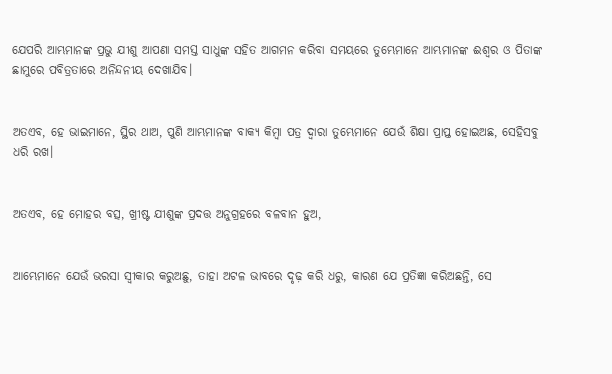ଯେପରି ଆମ୍ଭମାନଙ୍କ ପ୍ରଭୁ ଯୀଶୁ ଆପଣା ସମସ୍ତ ସାଧୁଙ୍କ ସହିତ ଆଗମନ କରିବା ସମୟରେ ତୁମ୍ଭେମାନେ ଆମ୍ଭମାନଙ୍କ ଈଶ୍ଵର ଓ ପିତାଙ୍କ ଛାମୁରେ ପବିତ୍ରତାରେ ଅନିନ୍ଦନୀୟ ଦେଖାଯିବ।


ଅତଏବ, ହେ ଭାଇମାନେ, ସ୍ଥିର ଥାଅ, ପୁଣି ଆମ୍ଭମାନଙ୍କ ବାକ୍ୟ କିମ୍ଵା ପତ୍ର ଦ୍ଵାରା ତୁମ୍ଭେମାନେ ଯେଉଁ ଶିକ୍ଷା ପ୍ରାପ୍ତ ହୋଇଅଛ, ସେହିସବୁ ଧରି ରଖ।


ଅତଏବ, ହେ ମୋହର ବତ୍ସ, ଖ୍ରୀଷ୍ଟ ଯୀଶୁଙ୍କ ପ୍ରଦତ୍ତ ଅନୁଗ୍ରହରେ ବଳବାନ ହୁଅ,


ଆମ୍ଭେମାନେ ଯେଉଁ ଭରସା ସ୍ଵୀକାର କରୁଅଛୁ, ତାହା ଅଟଳ ଭାବରେ ଦୃଢ଼ କରି ଧରୁ, କାରଣ ଯେ ପ୍ରତିଜ୍ଞା କରିଅଛନ୍ତି, ସେ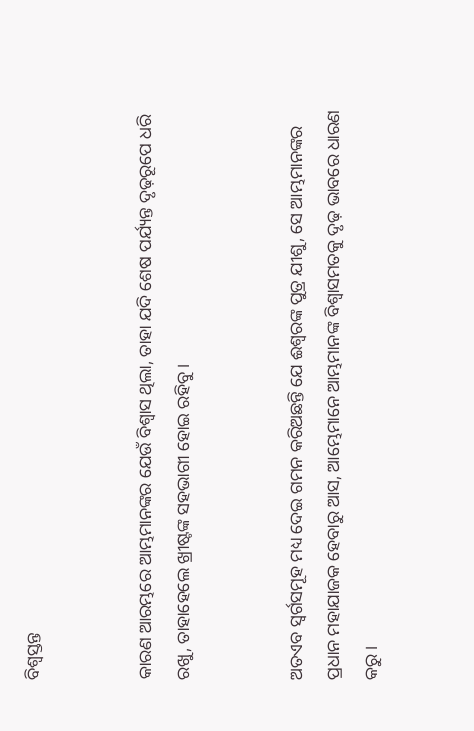ବିଶ୍ଵସ୍ତନ୍ତ


କାରଣ ଆରମ୍ଭରେ ଆମ୍ଭମାନଙ୍କର ଯେଉଁ ବିଶ୍ଵାସ ଥିଲା, ତାହା ଯଦି ଶେଷ ପର୍ଯ୍ୟନ୍ତ ଦୃଢ଼ରୂପେ ଧରି ରଖୁ, ତାହାହେଲେ ଖ୍ରୀଷ୍ଟଙ୍କ ସହଭାଗୀ ହୋଇ ରହିବୁ।


ଅତଏବ ସ୍ଵର୍ଗସମୂହ ମଧ୍ୟ ଦେଇ ଗମନ କରିଅଛନ୍ତି ଯେ ଈଶ୍ଵରଙ୍କ ପୁତ୍ର ଯୀଶୁ, ସେ ଆମ୍ଭମାନଙ୍କର ପ୍ରଧାନ ମହାଯାଜକ ହେବାରୁ ଆସ, ଆମ୍ଭେମାନେ ଆମ୍ଭମାନଙ୍କ ବିଶ୍ଵାସମତକୁ ଦୃଢ଼ ଭାବରେ ଧାରଣ କରୁ।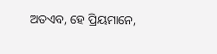ଅତଏବ, ହେ ପ୍ରିୟମାନେ,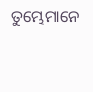ତୁମ୍ଭେମାନେ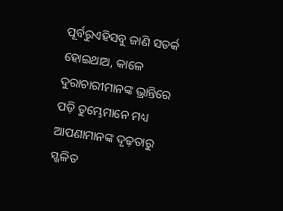ପୂର୍ବରୁଏହିସବୁ ଜାଣି ସତର୍କ ହୋଇଥାଅ, କାଳେ ଦୁରାଚାରୀମାନଙ୍କ ଭ୍ରାନ୍ତିରେ ପଡ଼ି ତୁମ୍ଭେମାନେ ମଧ୍ୟ ଆପଣାମାନଙ୍କ ଦୃଢ଼ତାରୁ ସ୍ଖଳିତ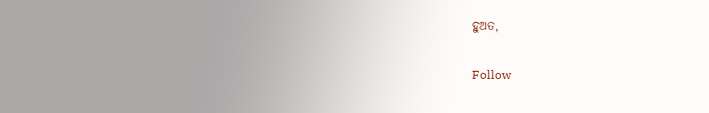ହୁଅତ,


Follow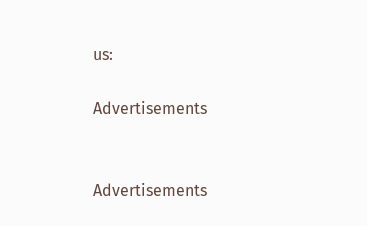us:

Advertisements


Advertisements